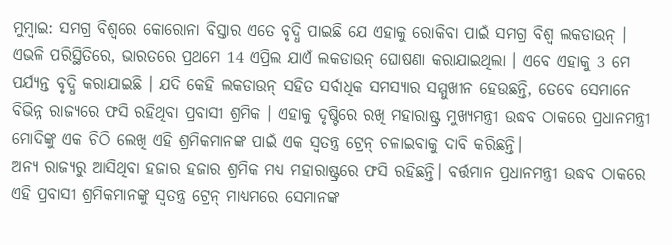ମୁମ୍ବାଇ: ସମଗ୍ର ବିଶ୍ବରେ କୋରୋନା ବିସ୍ତାର ଏତେ ବୃଦ୍ଧି ପାଇଛି ଯେ ଏହାକୁ ରୋକିବା ପାଇଁ ସମଗ୍ର ବିଶ୍ବ ଲକଡାଉନ୍ । ଏଭଳି ପରିସ୍ଥିତିରେ, ଭାରତରେ ପ୍ରଥମେ 14 ଏପ୍ରିଲ ଯାଏଁ ଲକଡାଉନ୍ ଘୋଷଣା କରାଯାଇଥିଲା । ଏବେ ଏହାକୁ 3 ମେ ପର୍ଯ୍ୟନ୍ତ ବୃଦ୍ଧି କରାଯାଇଛି । ଯଦି କେହି ଲକଡାଉନ୍ ସହିତ ସର୍ବାଧିକ ସମସ୍ୟାର ସମ୍ମୁଖୀନ ହେଉଛନ୍ତି, ତେବେ ସେମାନେ ବିଭିନ୍ନ ରାଜ୍ୟରେ ଫସି ରହିଥିବା ପ୍ରବାସୀ ଶ୍ରମିକ । ଏହାକୁ ଦୃଷ୍ଟିରେ ରଖି ମହାରାଷ୍ଟ୍ର ମୁଖ୍ୟମନ୍ତ୍ରୀ ଉଦ୍ଧବ ଠାକରେ ପ୍ରଧାନମନ୍ତ୍ରୀ ମୋଦିଙ୍କୁ ଏକ ଚିଠି ଲେଖି ଏହି ଶ୍ରମିକମାନଙ୍କ ପାଇଁ ଏକ ସ୍ବତନ୍ତ୍ର ଟ୍ରେନ୍ ଚଳାଇବାକୁ ଦାବି କରିଛନ୍ତି।
ଅନ୍ୟ ରାଜ୍ୟରୁ ଆସିଥିବା ହଜାର ହଜାର ଶ୍ରମିକ ମଧ୍ୟ ମହାରାଷ୍ଟ୍ରରେ ଫସି ରହିଛନ୍ତି। ବର୍ତ୍ତମାନ ପ୍ରଧାନମନ୍ତ୍ରୀ ଉଦ୍ଧବ ଠାକରେ ଏହି ପ୍ରବାସୀ ଶ୍ରମିକମାନଙ୍କୁ ସ୍ବତନ୍ତ୍ର ଟ୍ରେନ୍ ମାଧ୍ୟମରେ ସେମାନଙ୍କ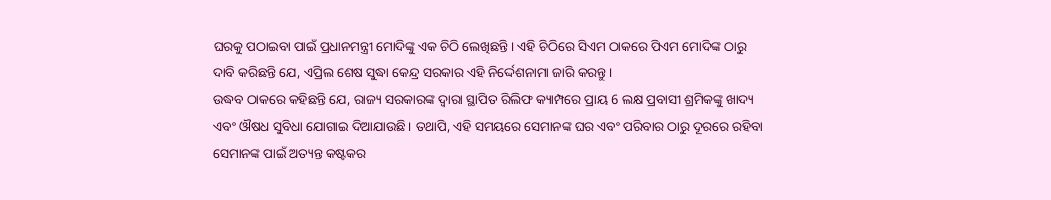ଘରକୁ ପଠାଇବା ପାଇଁ ପ୍ରଧାନମନ୍ତ୍ରୀ ମୋଦିଙ୍କୁ ଏକ ଚିଠି ଲେଖିଛନ୍ତି। ଏହି ଚିଠିରେ ସିଏମ ଠାକରେ ପିଏମ ମୋଦିଙ୍କ ଠାରୁ ଦାବି କରିଛନ୍ତି ଯେ, ଏପ୍ରିଲ ଶେଷ ସୁଦ୍ଧା କେନ୍ଦ୍ର ସରକାର ଏହି ନିର୍ଦ୍ଦେଶନାମା ଜାରି କରନ୍ତୁ।
ଉଦ୍ଧବ ଠାକରେ କହିଛନ୍ତି ଯେ, ରାଜ୍ୟ ସରକାରଙ୍କ ଦ୍ବାରା ସ୍ଥାପିତ ରିଲିଫ କ୍ୟାମ୍ପରେ ପ୍ରାୟ 6 ଲକ୍ଷ ପ୍ରବାସୀ ଶ୍ରମିକଙ୍କୁ ଖାଦ୍ୟ ଏବଂ ଔଷଧ ସୁବିଧା ଯୋଗାଇ ଦିଆଯାଉଛି। ତଥାପି, ଏହି ସମୟରେ ସେମାନଙ୍କ ଘର ଏବଂ ପରିବାର ଠାରୁ ଦୂରରେ ରହିବା ସେମାନଙ୍କ ପାଇଁ ଅତ୍ୟନ୍ତ କଷ୍ଟକର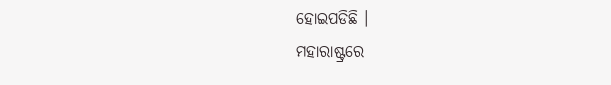ହୋଇପଡିଛି ।
ମହାରାଷ୍ଟ୍ରରେ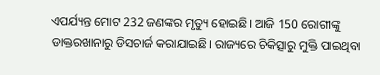ଏପର୍ଯ୍ୟନ୍ତ ମୋଟ 232 ଜଣଙ୍କର ମୃତ୍ୟୁ ହୋଇଛି। ଆଜି 150 ରୋଗୀଙ୍କୁ ଡାକ୍ତରଖାନାରୁ ଡିସଚାର୍ଜ କରାଯାଇଛି। ରାଜ୍ୟରେ ଚିକିତ୍ସାରୁ ମୁକ୍ତି ପାଇଥିବା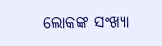ଲୋକଙ୍କ ସଂଖ୍ୟା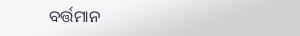ବର୍ତ୍ତମାନ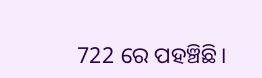722 ରେ ପହଞ୍ଚିଛି।